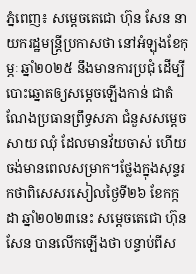ភ្នំពេញ៖ សម្តេចតេជោ ហ៊ុន សែន នាយករដ្ឋមន្រ្តីប្រកាសថា នៅអំឡុងខែកុម្ភៈ ឆ្នាំ២០២៥ នឹងមានការប្រជុំ ដើម្បីបោះឆ្នោតឲ្យសម្តេចឡើងកាន់ ជាតំណែងប្រធានព្រឹទ្ធសភា ជំនួសសម្តេច សាយ ឈុំ ដែលមានវ័យចាស់ ហើយចង់មានពេលសម្រាក។ថ្លែងក្នុងសុន្ទរកថាពិសេសរសៀលថ្ងៃទី២៦ ខែកក្កដា ឆ្នាំ២០២៣នេះ សម្ដេចតេជោ ហ៊ុន សែន បានលើកឡើងថា បន្ទាប់ពីស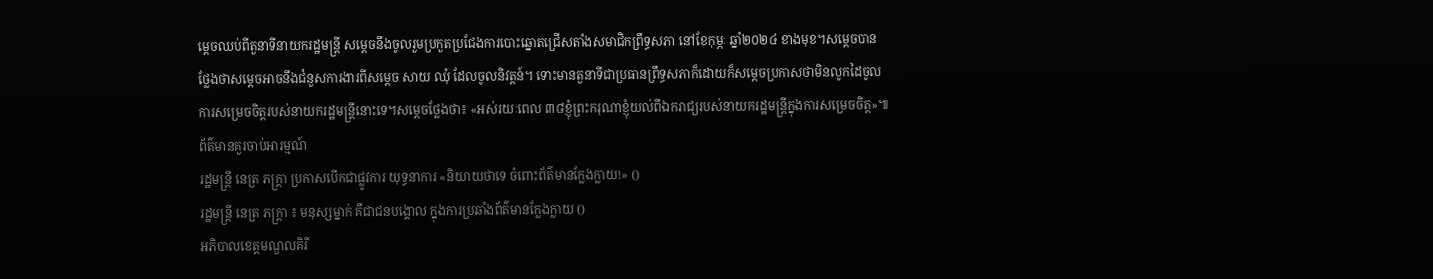ម្ដេចឈប់ពីតួនាទីនាយករដ្ឋមន្ត្រី សម្ដេចនឹងចូលរួមប្រកួតប្រជែងការបោះឆ្នោតជ្រើសតាំងសមាជិកព្រឹទ្ធសភា នៅខែកុម្ភៈ ឆ្នាំ២០២៤ ខាងមុខ។សម្ដេចបានថ្លែងថាសម្ដេចអាចនឹងជំនួសការងារពីសម្ដេច សាយ ឈុំ ដែលចូលនិវត្តន៍។ ទោះមានតួនាទីជាប្រធានព្រឹទ្ធសភាក៏ដោយក៏សម្ដេចប្រកាសថាមិនលូកដៃចូលការសម្រេចចិត្តរបស់នាយករដ្ឋមន្ត្រីនោះទេ។សម្ដេចថ្លែងថា៖ «អស់រយៈពេល ៣៨ខ្ញុំព្រះករុណាខ្ញុំយល់ពីឯករាជ្យរបស់នាយករដ្ឋមន្ត្រីក្នុងការសម្រេចចិត្ត»៕
ព័ត៌មានគួរចាប់អារម្មណ៍
រដ្ឋមន្ត្រី នេត្រ ភក្ត្រា ប្រកាសបើកជាផ្លូវការ យុទ្ធនាការ «និយាយថាទេ ចំពោះព័ត៌មានក្លែងក្លាយ!» ()
រដ្ឋមន្ត្រី នេត្រ ភក្ត្រា ៖ មនុស្សម្នាក់ គឺជាជនបង្គោល ក្នុងការប្រឆាំងព័ត៌មានក្លែងក្លាយ ()
អភិបាលខេត្តមណ្ឌលគិរី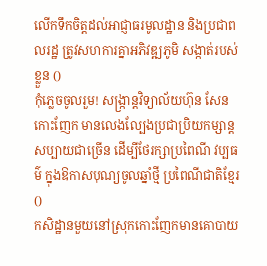លើកទឹកចិត្តដល់អាជ្ញាធរមូលដ្ឋាន និងប្រជាពលរដ្ឋ ត្រូវសហការគ្នាអភិវឌ្ឍភូមិ សង្កាត់របស់ខ្លួន ()
កុំភ្លេចចូលរួម! សង្ក្រាន្តវិទ្យាល័យហ៊ុន សែន កោះញែក មានលេងល្បែងប្រជាប្រិយកម្សាន្តសប្បាយជាច្រើន ដើម្បីថែរក្សាប្រពៃណី វប្បធម៌ ក្នុងឱកាសបុណ្យចូលឆ្នាំថ្មី ប្រពៃណីជាតិខ្មែរ ()
កសិដ្ឋានមួយនៅស្រុកកោះញែកមានគោបាយ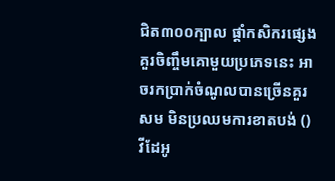ជិត៣០០ក្បាល ផ្ដាំកសិករផ្សេង គួរចិញ្ចឹមគោមួយប្រភេទនេះ អាចរកប្រាក់ចំណូលបានច្រើនគួរសម មិនប្រឈមការខាតបង់ ()
វីដែអូ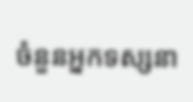ចំនួនអ្នកទស្សនា